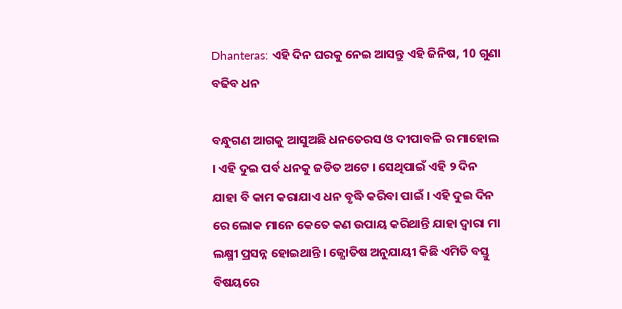Dhanteras: ଏହି ଦିନ ଘରକୁ ନେଇ ଆସନ୍ତୁ ଏହି ଜିନିଷ, 10 ଗୁଣା ବଢିବ ଧନ

ବନ୍ଧୁଗଣ ଆଗକୁ ଆସୁଅଛି ଧନତେରସ ଓ ଦୀପାବଳି ର ମାହୋଲ । ଏହି ଦୁଇ ପର୍ବ ଧନକୁ ଜଡିତ ଅଟେ । ସେଥିପାଇଁ ଏହି ୨ ଦିନ ଯାହା ବି କାମ କରାଯାଏ ଧନ ବୃଦ୍ଧି କରିବା ପାଇଁ । ଏହି ଦୁଇ ଦିନ ରେ ଲୋକ ମାନେ କେତେ କଣ ଉପାୟ କରିଥାନ୍ତି ଯାହା ଦ୍ଵାରା ମା ଲକ୍ଷ୍ମୀ ପ୍ରସନ୍ନ ହୋଇଥାନ୍ତି । ଜ୍ଯୋତିଷ ଅନୁଯାୟୀ କିଛି ଏମିତି ବସ୍ତୁ ବିଷୟରେ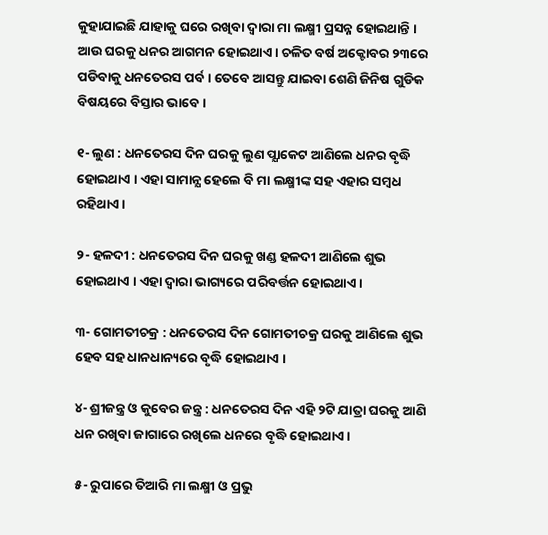କୁହାଯାଇଛି ଯାହାକୁ ଘରେ ରଖିବା ଦ୍ଵାରା ମା ଲକ୍ଷ୍ମୀ ପ୍ରସନ୍ନ ହୋଇଥାନ୍ତି । ଆଉ ଘରକୁ ଧନର ଆଗମନ ହୋଇଥାଏ । ଚଳିତ ବର୍ଷ ଅକ୍ଟୋବର ୨୩ରେ ପଡିବାକୁ ଧନତେରସ ପର୍ବ । ତେବେ ଆସନ୍ତୁ ଯାଇବା ଶେଣି ଜିନିଷ ଗୁଡିକ ବିଷୟରେ ବିସ୍ତାର ଭାବେ ।

୧- ଲୁଣ : ଧନତେରସ ଦିନ ଘରକୁ ଲୁଣ ପ୍ଯାକେଟ ଆଣିଲେ ଧନର ବୃଦ୍ଧି ହୋଇଥାଏ । ଏହା ସାମାନ୍ଯ ହେଲେ ବି ମା ଲକ୍ଷ୍ମୀଙ୍କ ସହ ଏହାର ସମ୍ବଧ ରହିଥାଏ ।

୨- ହଳଦୀ : ଧନତେରସ ଦିନ ଘରକୁ ଖଣ୍ଡ ହଳଦୀ ଆଣିଲେ ଶୁଭ ହୋଇଥାଏ । ଏହା ଦ୍ଵାରା ଭାଗ୍ୟରେ ପରିବର୍ତ୍ତନ ହୋଇଥାଏ ।

୩- ଗୋମତୀଚକ୍ର : ଧନତେରସ ଦିନ ଗୋମତୀଚକ୍ର ଘରକୁ ଆଣିଲେ ଶୁଭ ହେବ ସହ ଧାନଧାନ୍ୟରେ ବୃଦ୍ଧି ହୋଇଥାଏ ।

୪- ଶ୍ରୀଜନ୍ତ୍ର ଓ କୁବେର ଜନ୍ତ୍ର : ଧନତେରସ ଦିନ ଏହି ୨ଟି ଯାତ୍ରା ଘରକୁ ଆଣି ଧନ ରଖିବା ଜାଗାରେ ରଖିଲେ ଧନରେ ବୃଦ୍ଧି ହୋଇଥାଏ ।

୫- ରୁପାରେ ତିଆରି ମା ଲକ୍ଷ୍ମୀ ଓ ପ୍ରଭୁ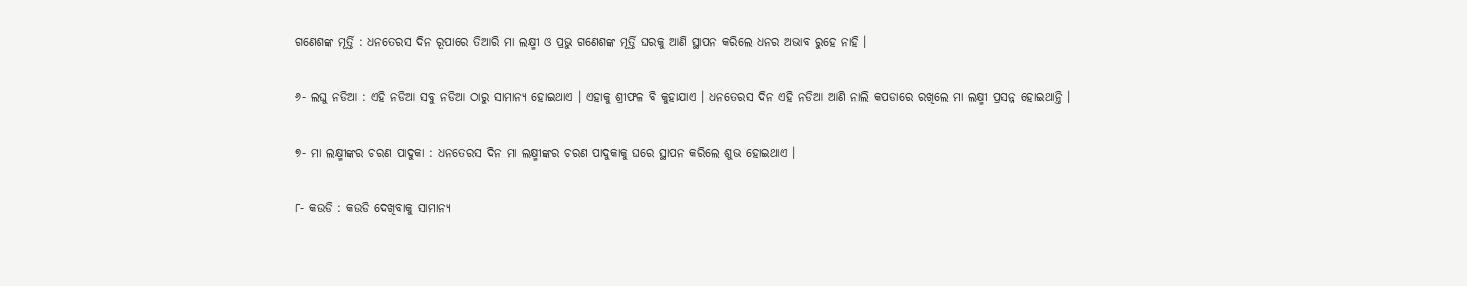ଗଣେଶଙ୍କ ମୂର୍ତ୍ତି : ଧନତେରସ ଦିନ ରୂପାରେ ତିଆରି ମା ଲକ୍ଷ୍ମୀ ଓ ପ୍ରଭୁ ଗଣେଶଙ୍କ ମୂର୍ତ୍ତି ଘରକୁ ଆଣି ସ୍ଥାପନ କରିଲେ ଧନର ଅଭାବ ରୁହେ ନାହି ।

୬- ଲଘୁ ନଡିଆ : ଏହି ନଡିଆ ସବୁ ନଡିଆ ଠାରୁ ସାମାନ୍ଯ ହୋଇଥାଏ । ଏହାକୁ ଶ୍ରୀଫଳ ବି କୁହାଯାଏ । ଧନତେରସ ଦିନ ଏହି ନଡିଆ ଆଣି ନାଲି କପଡାରେ ରଖିଲେ ମା ଲକ୍ଷ୍ମୀ ପ୍ରସନ୍ନ ହୋଇଥାନ୍ତି ।

୭- ମା ଲକ୍ଷ୍ମୀଙ୍କର ଚରଣ ପାଦୁକା : ଧନତେରସ ଦିନ ମା ଲକ୍ଷ୍ମୀଙ୍କର ଚରଣ ପାଦୁକାକୁ ଘରେ ସ୍ଥାପନ କରିଲେ ଶୁଭ ହୋଇଥାଏ ।

୮- କଉଡି : କଉଡି ଦେଖିବାକୁ ସାମାନ୍ଯ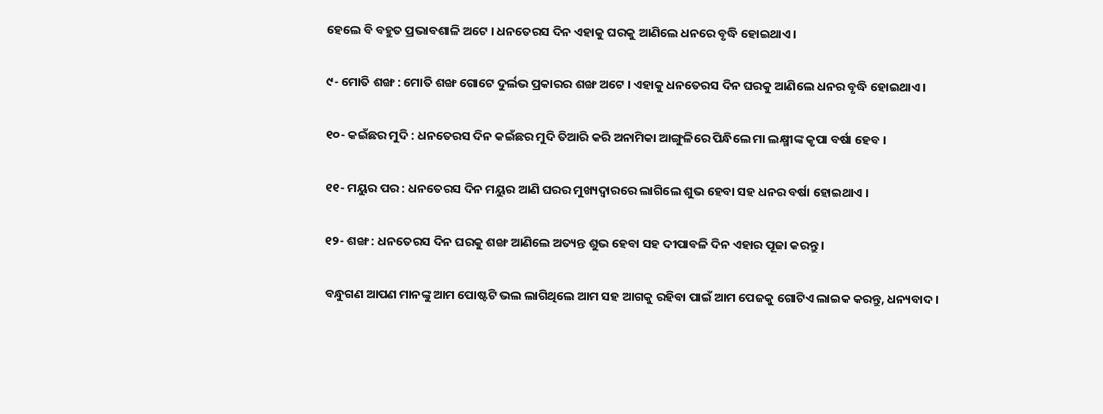ହେଲେ ବି ବହୁତ ପ୍ରଭାବଶାଳି ଅଟେ । ଧନତେରସ ଦିନ ଏହାକୁ ଘରକୁ ଆଣିଲେ ଧନରେ ବୃଦ୍ଧି ହୋଇଥାଏ ।

୯- ମୋତି ଶଙ୍ଖ : ମୋତି ଶଙ୍ଖ ଗୋଟେ ଦୁର୍ଲଭ ପ୍ରକାରର ଶଙ୍ଖ ଅଟେ । ଏହାକୁ ଧନତେରସ ଦିନ ଘରକୁ ଆଣିଲେ ଧନର ବୃଦ୍ଧି ହୋଇଥାଏ ।

୧୦- କଇଁଛର ମୁଦି : ଧନତେରସ ଦିନ କଇଁଛର ମୁଦି ତିଆରି କରି ଅନାମିକା ଆଙ୍ଗୁଳିରେ ପିନ୍ଧିଲେ ମା ଲକ୍ଷ୍ମୀଙ୍କ କୃପା ବର୍ଷା ହେବ ।

୧୧- ମୟୁର ପର : ଧନତେରସ ଦିନ ମୟୁର ଆଣି ଘରର ମୁଖ୍ୟଦ୍ଵାରରେ ଲାଗିଲେ ଶୁଭ ହେବା ସହ ଧନର ବର୍ଷା ହୋଇଥାଏ ।

୧୨- ଶଙ୍ଖ : ଧନତେରସ ଦିନ ଘରକୁ ଶଙ୍ଖ ଆଣିଲେ ଅତ୍ୟନ୍ତ ଶୁଭ ହେବା ସହ ଦୀପାବଳି ଦିନ ଏହାର ପୂଜା କରନ୍ତୁ ।

ବନ୍ଧୁଗଣ ଆପଣ ମାନଙ୍କୁ ଆମ ପୋଷ୍ଟଟି ଭଲ ଲାଗିଥିଲେ ଆମ ସହ ଆଗକୁ ରହିବା ପାଇଁ ଆମ ପେଜକୁ ଗୋଟିଏ ଲାଇକ କରନ୍ତୁ, ଧନ୍ୟବାଦ ।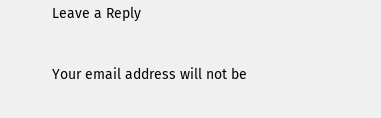Leave a Reply

Your email address will not be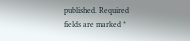published. Required fields are marked *